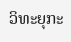ວິທະຍຸກະ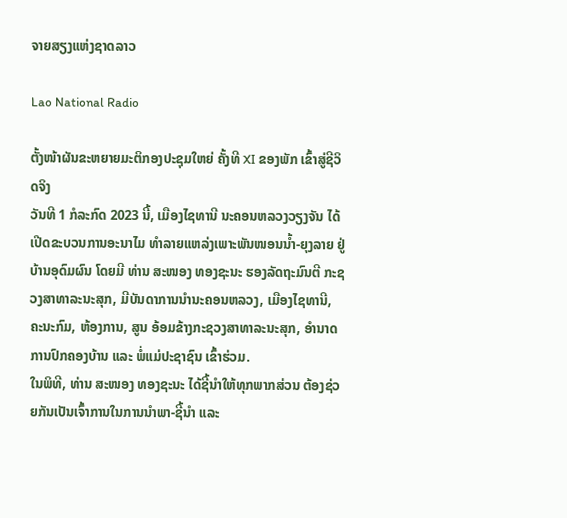ຈາຍສຽງແຫ່ງຊາດລາວ

Lao National Radio

ຕັ້ງໜ້າຜັນຂະຫຍາຍມະຕິກອງປະຊຸມໃຫຍ່ ຄັ້ງທີ XI ຂອງພັກ ເຂົ້າສູ່ຊີວິດຈິງ
ວັນທີ 1 ກໍລະກົດ 2023 ນີ້, ເມືອງໄຊທານີ ນະຄອນຫລວງວຽງຈັນ ໄດ້ເປີດຂະບວນການອະນາໄມ ທຳລາຍແຫລ່ງເພາະພັນໜອນນໍ້າ-ຍຸງລາຍ ຢູ່ບ້ານອຸດົມຜົນ ໂດຍມີ ທ່ານ ສະໜອງ ທອງຊະນະ ຮອງລັດຖະມົນຕີ ກະຊວງສາທາລະນະສຸກ, ມີບັນດາການນຳນະຄອນຫລວງ, ເມືອງໄຊທານີ, ຄະນະກົມ, ຫ້ອງການ, ສູນ ອ້ອມຂ້າງກະຊວງສາທາລະນະສຸກ, ອຳນາດການປົກຄອງບ້ານ ແລະ ພໍ່ແມ່ປະຊາຊົນ ເຂົ້າຮ່ວມ.
ໃນພິທີ, ທ່ານ ສະໜອງ ທອງຊະນະ ໄດ້ຊີ້ນໍາໃຫ້ທຸກພາກສ່ວນ ຕ້ອງຊ່ວຍກັນເປັນເຈົ້າການໃນການນຳພາ-ຊີ້ນໍາ ແລະ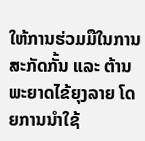ໃຫ້ການຮ່ວມມືໃນການສະກັດກັ້ນ ແລະ ຕ້ານພະຍາດໄຂ້ຍຸງລາຍ ໂດຍການນໍາໃຊ້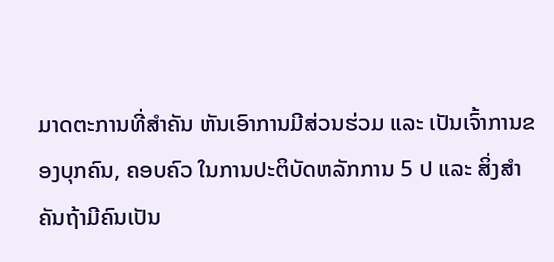ມາດຕະການທີ່ສຳຄັນ ຫັນເອົາການມີສ່ວນຮ່ວມ ແລະ ເປັນເຈົ້າການຂອງບຸກຄົນ, ຄອບຄົວ ໃນການປະຕິບັດຫລັກການ 5 ປ ແລະ ສິ່ງສຳຄັນຖ້າມີຄົນເປັນ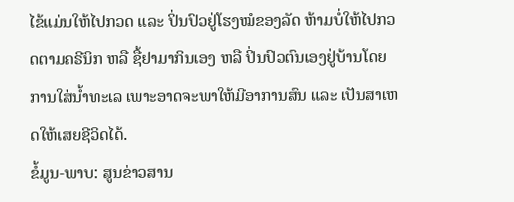ໄຂ້ແມ່ນໃຫ້ໄປກວດ ແລະ ປິ່ນປົວຢູ່ໂຮງໝໍຂອງລັດ ຫ້າມບໍ່ໃຫ້ໄປກວດຕາມຄຣີນິກ ຫລື ຊື້ຢາມາກິນເອງ ຫລື ປິ່ນປົວຕົນເອງຢູ່ບ້ານໂດຍການໃສ່ນໍ້າທະເລ ເພາະອາດຈະພາໃຫ້ມີອາການສົນ ແລະ ເປັນສາເຫດໃຫ້ເສຍຊີວິດໄດ້.
ຂໍ້ມູນ-ພາບ: ສູນຂ່າວສານ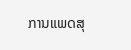ການແພດສຸ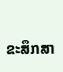ຂະສຶກສາ